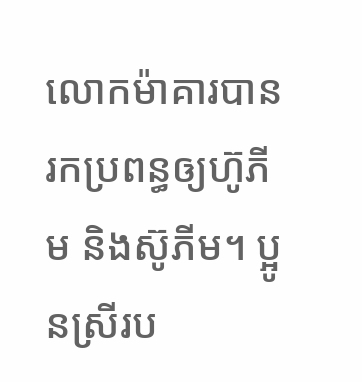លោកម៉ាគារបានរកប្រពន្ធឲ្យហ៊ូភីម និងស៊ូភីម។ ប្អូនស្រីរប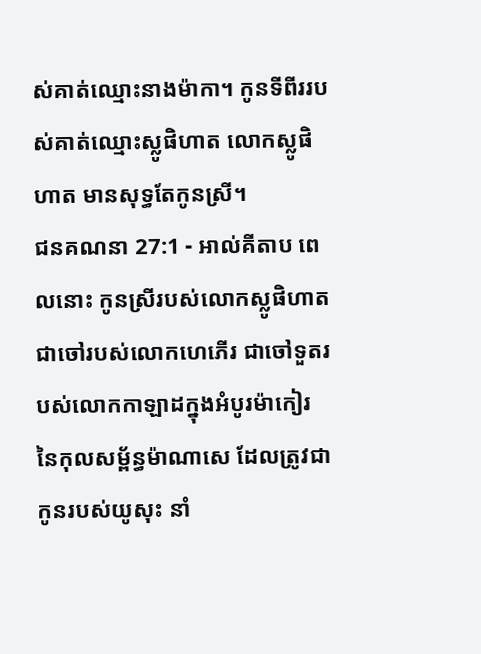ស់គាត់ឈ្មោះនាងម៉ាកា។ កូនទីពីររបស់គាត់ឈ្មោះស្លូផិហាត លោកស្លូផិហាត មានសុទ្ធតែកូនស្រី។
ជនគណនា 27:1 - អាល់គីតាប ពេលនោះ កូនស្រីរបស់លោកស្លូផិហាត ជាចៅរបស់លោកហេភើរ ជាចៅទួតរបស់លោកកាឡាដក្នុងអំបូរម៉ាកៀរ នៃកុលសម្ព័ន្ធម៉ាណាសេ ដែលត្រូវជាកូនរបស់យូសុះ នាំ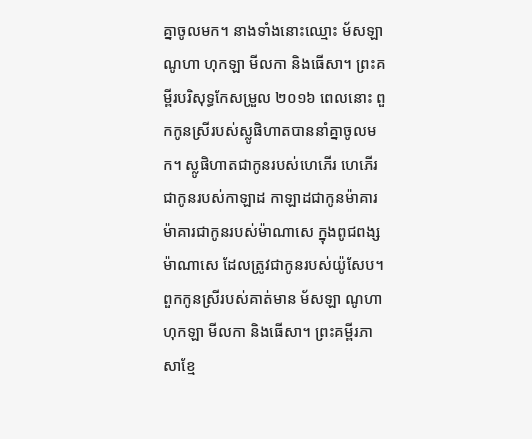គ្នាចូលមក។ នាងទាំងនោះឈ្មោះ ម័សឡា ណូហា ហុកឡា មីលកា និងធើសា។ ព្រះគម្ពីរបរិសុទ្ធកែសម្រួល ២០១៦ ពេលនោះ ពួកកូនស្រីរបស់ស្លូផិហាតបាននាំគ្នាចូលមក។ ស្លូផិហាតជាកូនរបស់ហេភើរ ហេភើរជាកូនរបស់កាឡាដ កាឡាដជាកូនម៉ាគារ ម៉ាគារជាកូនរបស់ម៉ាណាសេ ក្នុងពូជពង្សម៉ាណាសេ ដែលត្រូវជាកូនរបស់យ៉ូសែប។ ពួកកូនស្រីរបស់គាត់មាន ម័សឡា ណូហា ហុកឡា មីលកា និងធើសា។ ព្រះគម្ពីរភាសាខ្មែ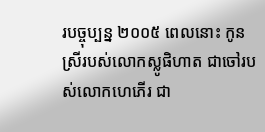របច្ចុប្បន្ន ២០០៥ ពេលនោះ កូនស្រីរបស់លោកស្លូផិហាត ជាចៅរបស់លោកហេភើរ ជា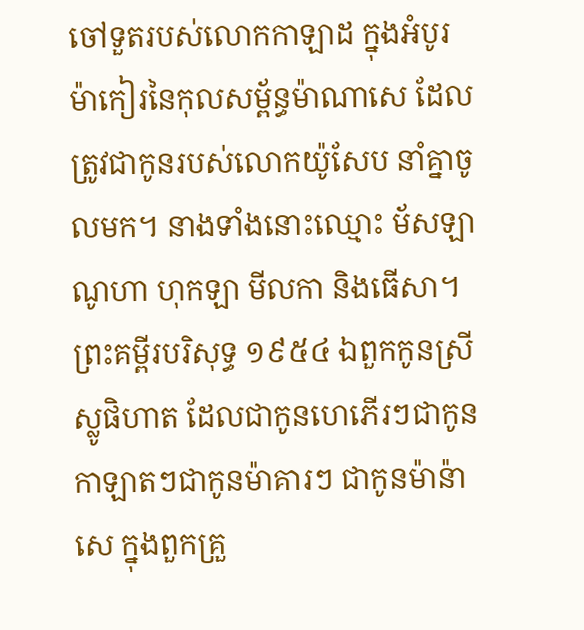ចៅទួតរបស់លោកកាឡាដ ក្នុងអំបូរម៉ាកៀរនៃកុលសម្ព័ន្ធម៉ាណាសេ ដែលត្រូវជាកូនរបស់លោកយ៉ូសែប នាំគ្នាចូលមក។ នាងទាំងនោះឈ្មោះ ម័សឡា ណូហា ហុកឡា មីលកា និងធើសា។ ព្រះគម្ពីរបរិសុទ្ធ ១៩៥៤ ឯពួកកូនស្រីស្លូផិហាត ដែលជាកូនហេភើរៗជាកូនកាឡាតៗជាកូនម៉ាគារៗ ជាកូនម៉ាន៉ាសេ ក្នុងពួកគ្រួ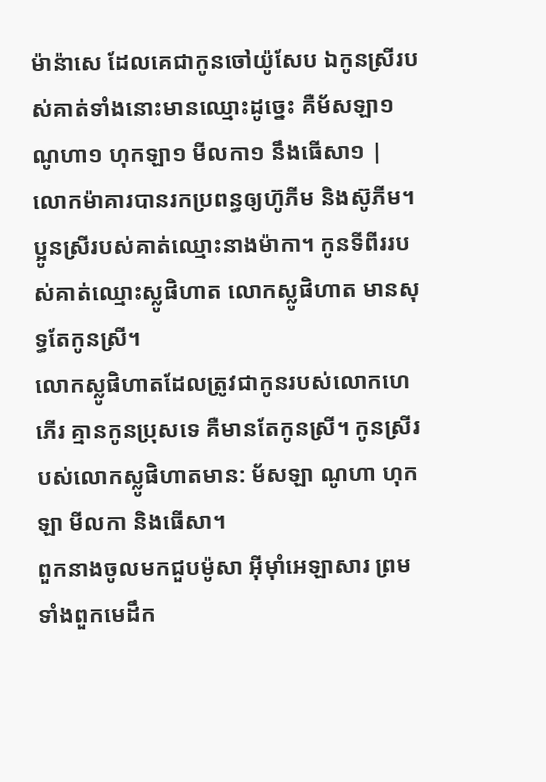ម៉ាន៉ាសេ ដែលគេជាកូនចៅយ៉ូសែប ឯកូនស្រីរបស់គាត់ទាំងនោះមានឈ្មោះដូច្នេះ គឺម័សឡា១ ណូហា១ ហុកឡា១ មីលកា១ នឹងធើសា១ |
លោកម៉ាគារបានរកប្រពន្ធឲ្យហ៊ូភីម និងស៊ូភីម។ ប្អូនស្រីរបស់គាត់ឈ្មោះនាងម៉ាកា។ កូនទីពីររបស់គាត់ឈ្មោះស្លូផិហាត លោកស្លូផិហាត មានសុទ្ធតែកូនស្រី។
លោកស្លូផិហាតដែលត្រូវជាកូនរបស់លោកហេភើរ គ្មានកូនប្រុសទេ គឺមានតែកូនស្រី។ កូនស្រីរបស់លោកស្លូផិហាតមាន: ម័សឡា ណូហា ហុកឡា មីលកា និងធើសា។
ពួកនាងចូលមកជួបម៉ូសា អ៊ីមុាំអេឡាសារ ព្រមទាំងពួកមេដឹក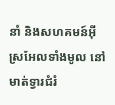នាំ និងសហគមន៍អ៊ីស្រអែលទាំងមូល នៅមាត់ទ្វារជំរំ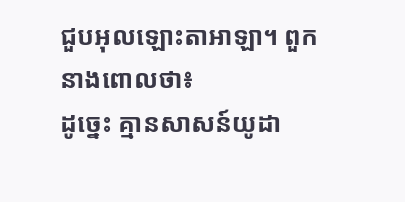ជួបអុលឡោះតាអាឡា។ ពួកនាងពោលថា៖
ដូច្នេះ គ្មានសាសន៍យូដា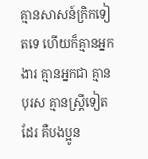គ្មានសាសន៍ក្រិកទៀតទេ ហើយក៏គ្មានអ្នកងារ គ្មានអ្នកជា គ្មានបុរស គ្មានស្ដ្រីទៀតដែរ គឺបងប្អូន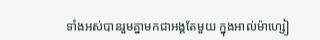ទាំងអស់បានរួមគ្នាមកជាអង្គតែមួយ ក្នុងអាល់ម៉ាហ្សៀ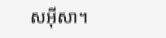សអ៊ីសា។